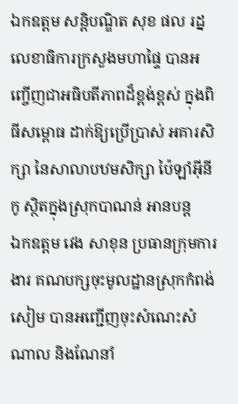ឯកឧត្តម សន្តិបណ្ឌិត សុខ ផល រដ្នលេខាធិការក្រសួងមហាផ្ទៃ បានអញ្ចើញជាអធិបតីភាពដ៏ខ្ពង់ខ្ពស់ ក្នុងពិធីសម្ពោធ ដាក់ឱ្យប្រេីប្រាស់ អគារសិក្សា នៃសាលាបឋមសិក្សា ប៉ៃឡាំអ៊ីនីកូ ស្ថិតក្នុងស្រុកបាណន់ អានបន្ត
ឯកឧត្តម វេង សាខុន ប្រធានក្រុមការងារ គណបក្សចុះមូលដ្ឋានស្រុកកំពង់សៀម បានអញ្ជើញចុះសំណេះសំណាល និងណែនាំ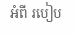អំពី របៀប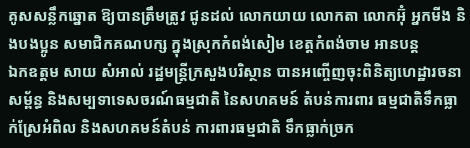គូសសន្លឹកឆ្នោត ឱ្យបានត្រឹមត្រូវ ជូនដល់ លោកយាយ លោកតា លោកអ៊ុំ អ្នកមីង និងបងប្អូន សមាជិកគណបក្ស ក្នុងស្រុកកំពង់សៀម ខេត្តកំពង់ចាម អានបន្ត
ឯកឧត្តម សាយ សំអាល់ រដ្ឋមន្រ្តីក្រសួងបរិស្ថាន បានអញ្ចើញចុះពិនិត្យហេដ្ឋារចនាសម្ព័ន្ធ និងសម្បទាទេសចរណ៍ធម្មជាតិ នៃសហគមន៍ តំបន់ការពារ ធម្មជាតិទឹកធ្លាក់ស្រែអំពិល និងសហគមន៍តំបន់ ការពារធម្មជាតិ ទឹកធ្លាក់ច្រក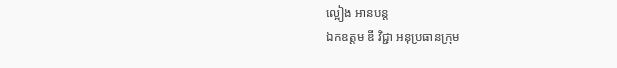ល្អៀង អានបន្ត
ឯកឧត្ដម ឌី វិជ្ជា អនុប្រធានក្រុម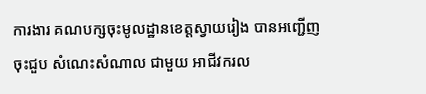ការងារ គណបក្សចុះមូលដ្ឋានខេត្តស្វាយរៀង បានអញ្ជើញចុះជួប សំណេះសំណាល ជាមួយ អាជីវករល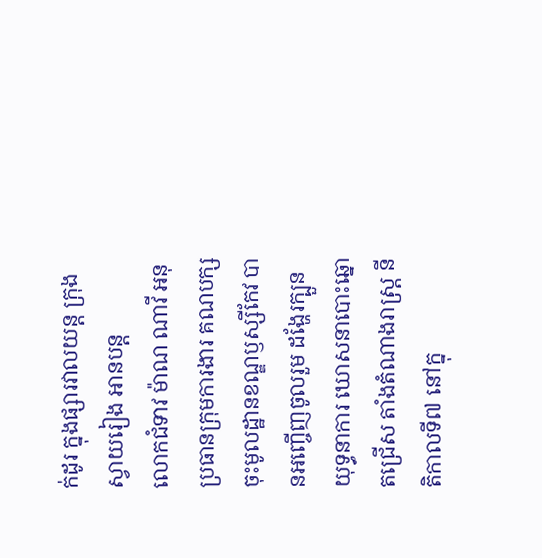ក់ដូរ ក្នុងផ្សារវាលយន្ត ក្រុងស្វាយរៀង អានបន្ត
លោកជំទាវ ម៉ាណ ណាវី អនុប្រធានក្រុមការងារ គណបក្សចុះមូលដ្ឋានខណ្ឌឫស្សីកែវ បានអញ្ចើញចូលរួម ដង្ហែរក្បួនយុទ្ធនាការ ឃោសនាបោះឆ្នោតជ្រើស តាំងតំណាងរាស្រ្ត នីតិកាលទី៧ នៅក្នុ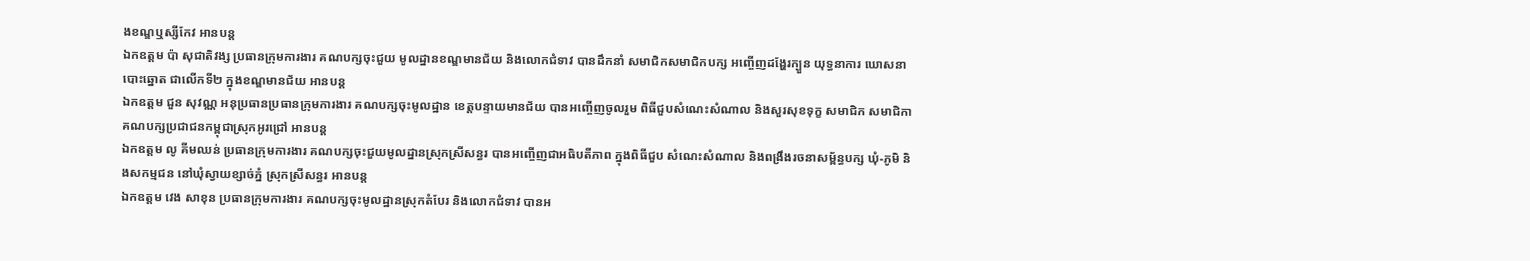ងខណ្ឌឬស្សីកែវ អានបន្ត
ឯកឧត្តម ប៉ា សុជាតិវង្ស ប្រធានក្រុមការងារ គណបក្សចុះជួយ មូលដ្នានខណ្ឌមានជ័យ និងលោកជំទាវ បានដឹកនាំ សមាជិកសមាជិកបក្ស អញ្ចើញដង្ហែរក្បួន យុទ្ធនាការ ឃោសនាបោះឆ្នោត ជាលើកទី២ ក្នុងខណ្ឌមានជ័យ អានបន្ត
ឯកឧត្តម ជួន សុវណ្ណ អនុប្រធានប្រធានក្រុមការងារ គណបក្សចុះមូលដ្ឋាន ខេត្តបន្ទាយមានជ័យ បានអញ្ចើញចូលរួម ពិធីជួបសំណេះសំណាល និងសួរសុខទុក្ខ សមាជិក សមាជិកា គណបក្សប្រជាជនកម្ពុជាស្រុកអូរជ្រៅ អានបន្ត
ឯកឧត្តម លូ គីមឈន់ ប្រធានក្រុមការងារ គណបក្សចុះជួយមូលដ្នានស្រុកស្រីសន្ធរ បានអញ្ចើញជាអធិបតីភាព ក្នុងពិធីជួប សំណេះសំណាល និងពង្រឹងរចនាសម្ព័ន្ធបក្ស ឃុំ-ភូមិ និងសកម្មជន នៅឃុំស្វាយខ្សាច់ភ្នំ ស្រុកស្រីសន្ធរ អានបន្ត
ឯកឧត្តម វេង សាខុន ប្រធានក្រុមការងារ គណបក្សចុះមូលដ្ឋានស្រុកតំបែរ និងលោកជំទាវ បានអ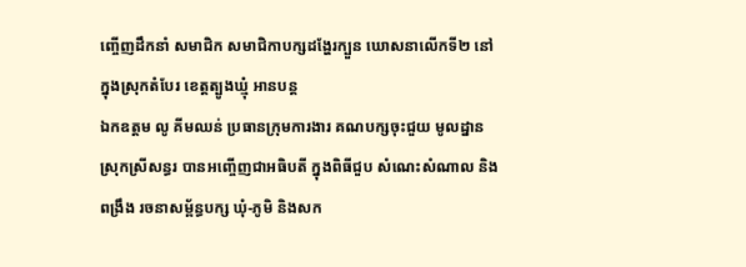ញ្ចើញដឹកនាំ សមាជិក សមាជិកាបក្សដង្ហែរក្បួន ឃោសនាលើកទី២ នៅក្នុងស្រុកតំបែរ ខេត្តត្បូងឃ្មុំ អានបន្ត
ឯកឧត្តម លូ គីមឈន់ ប្រធានក្រុមការងារ គណបក្សចុះជួយ មូលដ្នានស្រុកស្រីសន្ធរ បានអញ្ចើញជាអធិបតី ក្នុងពិធីជួប សំណេះសំណាល និងពង្រឹង រចនាសម្ព័ន្ធបក្ស ឃុំ-ភូមិ និងសក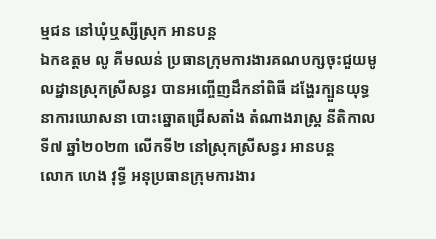ម្មជន នៅឃុំឬស្សីស្រុក អានបន្ត
ឯកឧត្តម លូ គីមឈន់ ប្រធានក្រុមការងារគណបក្សចុះជួយមូលដ្នានស្រុកស្រីសន្ធរ បានអញ្ចើញដឹកនាំពិធី ដង្ហែរក្បួនយុទ្ធនាការឃោសនា បោះឆ្នោតជ្រើសតាំង តំណាងរាស្ត្រ នីតិកាលទី៧ ឆ្នាំ២០២៣ លេីកទី២ នៅស្រុកស្រីសន្ធរ អានបន្ត
លោក ហេង វុទ្ធី អនុប្រធានក្រុមការងារ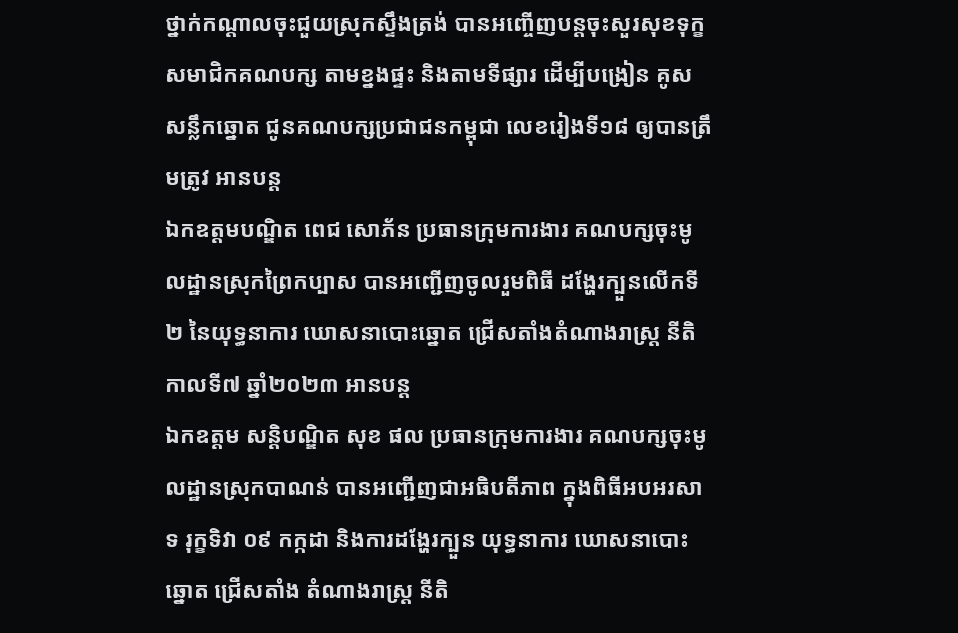ថ្នាក់កណ្តាលចុះជួយស្រុកស្ទឹងត្រង់ បានអញ្ចើញបន្តចុះសួរសុខទុក្ខ សមាជិកគណបក្ស តាមខ្នងផ្ទះ និងតាមទីផ្សារ ដេីម្បីបង្រៀន គូសសន្លឹកឆ្នោត ជូនគណបក្សប្រជាជនកម្ពុជា លេខរៀងទី១៨ ឲ្យបានត្រឹមត្រូវ អានបន្ត
ឯកឧត្តមបណ្ឌិត ពេជ សោភ័ន ប្រធានក្រុមការងារ គណបក្សចុះមូលដ្ឋានស្រុកព្រៃកប្បាស បានអញ្ជើញចូលរួមពិធី ដង្ហែរក្បួនលើកទី២ នៃយុទ្ធនាការ ឃោសនាបោះឆ្នោត ជ្រើសតាំងតំណាងរាស្ត្រ នីតិកាលទី៧ ឆ្នាំ២០២៣ អានបន្ត
ឯកឧត្តម សន្តិបណ្ឌិត សុខ ផល ប្រធានក្រុមការងារ គណបក្សចុះមូលដ្ឋានស្រុកបាណន់ បានអញ្ជើញជាអធិបតីភាព ក្នុងពិធីអបអរសាទ រុក្ខទិវា ០៩ កក្កដា និងការដង្ហែរក្បួន យុទ្ធនាការ ឃោសនាបោះឆ្នោត ជ្រើសតាំង តំណាងរាស្ត្រ នីតិ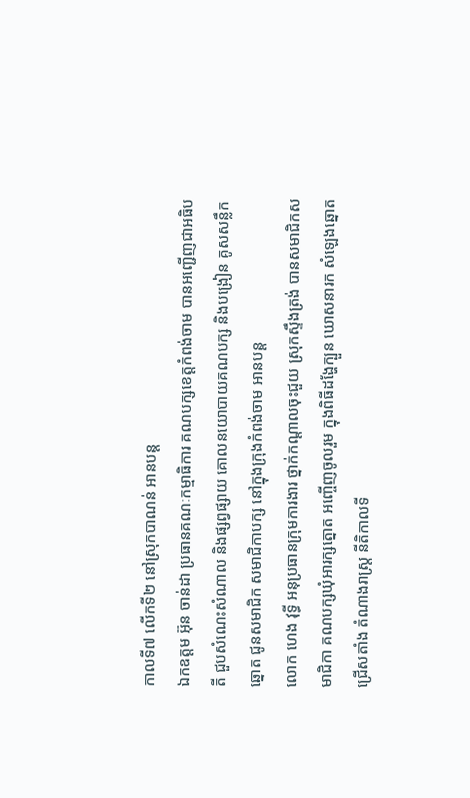កាលទី៧ លើកទី២ នៅស្រុកបាណន់ អានបន្ត
ឯកឧត្តម អ៊ុន ចាន់ដា ប្រធានគណៈកម្មាធិការ គណបក្សខេត្តកំពង់ចាម បានអញ្ជើញជាអធិបតី ជួបសំណេះសំណាល និងផ្សព្វផ្សាយ គោលនយោបាយគណបក្ស និងបង្រៀន គូសសន្លឹកឆ្នោត ជូនសមាជិក សមាជិកាបក្ស នៅក្នុងក្រុងកំពង់ចាម អានបន្ត
លោក ហេង វុទ្ធី អនុប្រធានក្រុមការងារ ថ្នាក់កណ្តាលចុះជួយ ស្រុកស្ទឹងត្រង់ បានសមាជិកសមាជិកា គណបក្សឃុំអារក្សត្នោត អញ្ចើញចូលរួម ក្នុងពិធីដង្ហែក្បួន ឃោសនារក សំឡេងឆ្នោត ជ្រេីសតាំង តំណាងរាស្រ្ត នីតិកាលទី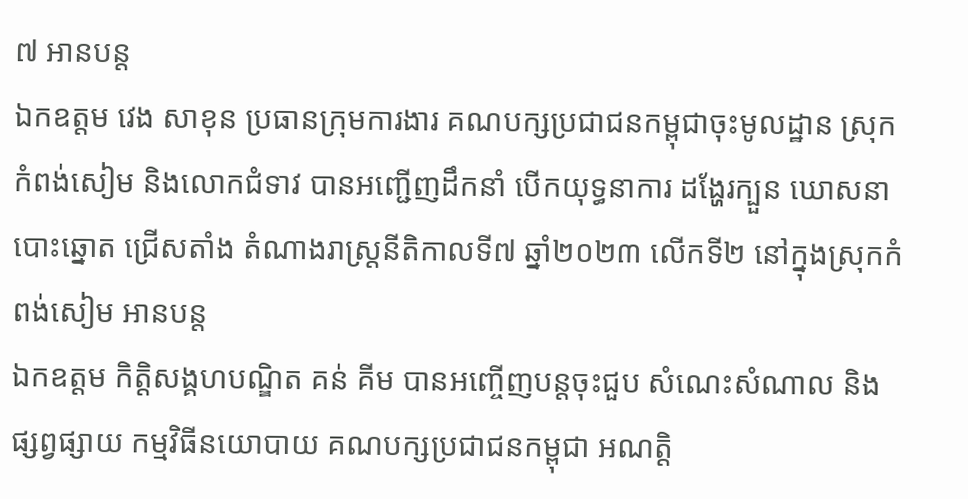៧ អានបន្ត
ឯកឧត្តម វេង សាខុន ប្រធានក្រុមការងារ គណបក្សប្រជាជនកម្ពុជាចុះមូលដ្ឋាន ស្រុកកំពង់សៀម និងលោកជំទាវ បានអញ្ជើញដឹកនាំ បើកយុទ្ធនាការ ដង្ហែរក្បួន ឃោសនាបោះឆ្នោត ជ្រើសតាំង តំណាងរាស្ត្រនីតិកាលទី៧ ឆ្នាំ២០២៣ លើកទី២ នៅក្នុងស្រុកកំពង់សៀម អានបន្ត
ឯកឧត្តម កិត្តិសង្គហបណ្ឌិត គន់ គីម បានអញ្ចើញបន្តចុះជួប សំណេះសំណាល និងផ្សព្វផ្សាយ កម្មវិធីនយោបាយ គណបក្សប្រជាជនកម្ពុជា អណត្តិ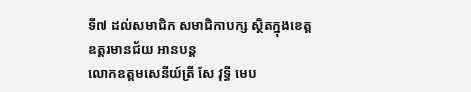ទី៧ ដល់សមាជិក សមាជិកាបក្ស ស្ថិតក្នុងខេត្តឧត្តរមានជ័យ អានបន្ត
លោកឧត្តមសេនីយ៍ត្រី សែ វុទ្ធី មេប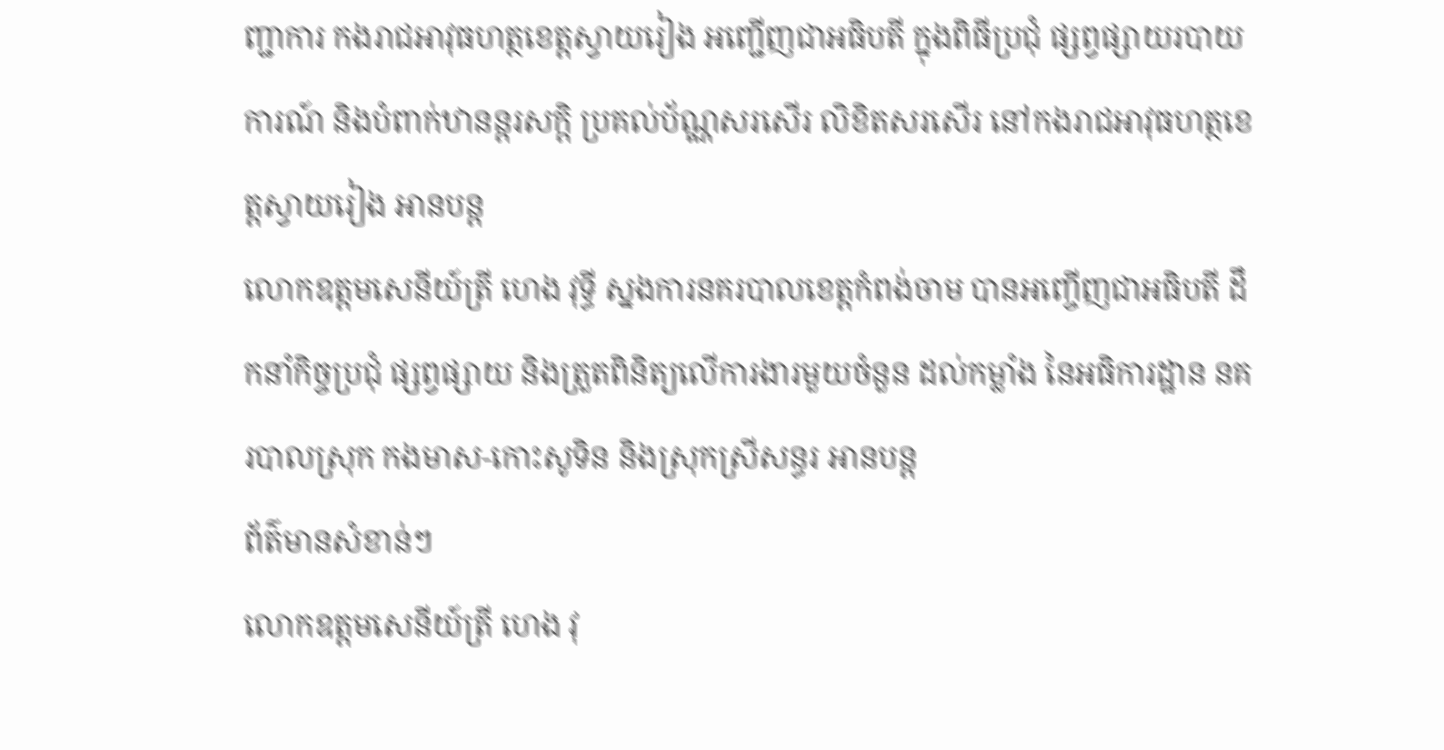ញ្ជាការ កងរាជអាវុធហត្ថខេត្តស្វាយរៀង អញ្ជើញជាអធិបតី ក្នុងពិធីប្រជុំ ផ្សព្វផ្សាយរបាយការណ៍ និងបំពាក់ឋានន្តរសក្តិ ប្រគល់ប័ណ្ណសរសើរ លិខិតសរសើរ នៅកងរាជអាវុធហត្ថខេត្តស្វាយរៀង អានបន្ត
លោកឧត្ដមសេនីយ៍ត្រី ហេង វុទ្ធី ស្នងការនគរបាលខេត្តកំពង់ចាម បានអញ្ចើញជាអធិបតី ដឹកនាំកិច្ចប្រជុំ ផ្សព្វផ្សាយ និងត្រួតពិនិត្យលេីការងារមួយចំនួន ដល់កម្លាំង នៃអធិការដ្ឋាន នគរបាលស្រុក កងមាស-កោះសូទិន និងស្រុកស្រីសន្ធរ អានបន្ត
ព័ត៌មានសំខាន់ៗ
លោកឧត្ដមសេនីយ៍ត្រី ហេង វុ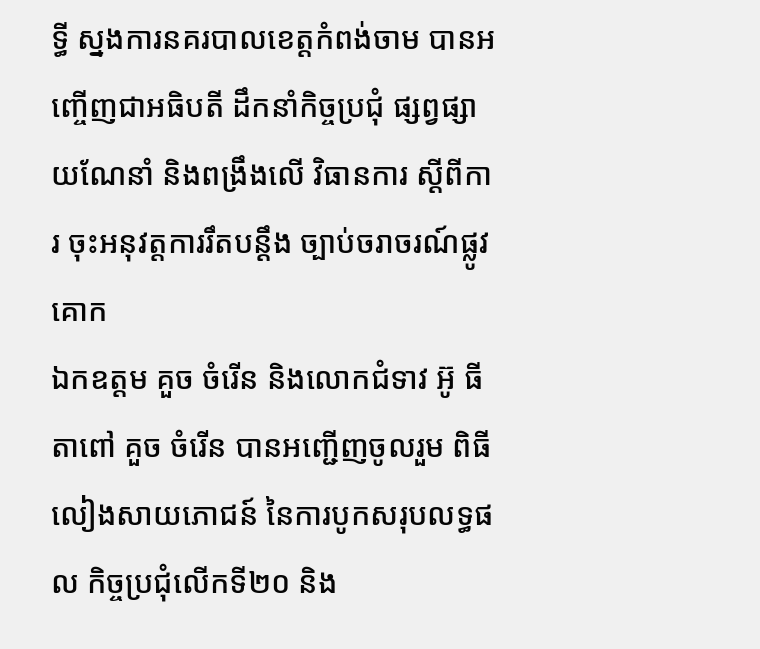ទ្ធី ស្នងការនគរបាលខេត្តកំពង់ចាម បានអញ្ចើញជាអធិបតី ដឹកនាំកិច្ចប្រជុំ ផ្សព្វផ្សាយណែនាំ និងពង្រឹងលេី វិធានការ ស្ដីពីការ ចុះអនុវត្តការរឹតបន្ដឹង ច្បាប់ចរាចរណ៍ផ្លូវគោក
ឯកឧត្តម គួច ចំរើន និងលោកជំទាវ អ៊ូ ធីតាពៅ គួច ចំរើន បានអញ្ជើញចូលរួម ពិធីលៀងសាយភោជន៍ នៃការបូកសរុបលទ្ធផល កិច្ចប្រជុំលើកទី២០ និង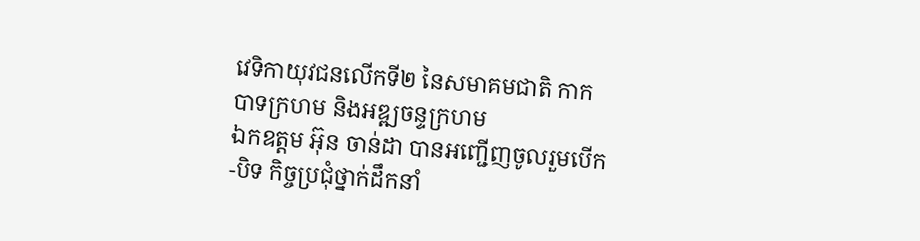វេទិកាយុវជនលើកទី២ នៃសមាគមជាតិ កាកបាទក្រហម និងអឌ្ឍចន្ទក្រហម
ឯកឧត្តម អ៊ុន ចាន់ដា បានអញ្ជើញចូលរួមបើក-បិទ កិច្ចប្រជុំថ្នាក់ដឹកនាំ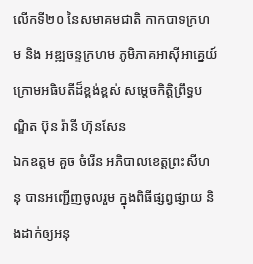លើកទី២០ នៃសមាគមជាតិ កាកបាទក្រហម និង អឌ្ឍចន្ទក្រហម ភូមិភាគអាស៊ីអាគ្នេយ៍ ក្រោមអធិបតីដ៏ខ្ពង់ខ្ពស់ សម្តេចកិត្តិព្រឹទ្ធបណ្ឌិត ប៊ុន រ៉ានី ហ៊ុនសែន
ឯកឧត្តម គួច ចំរើន អភិបាលខេត្តព្រះសីហនុ បានអញ្ជើញចូលរួម ក្នុងពិធីផ្សព្វផ្សាយ និងដាក់ឲ្យអនុ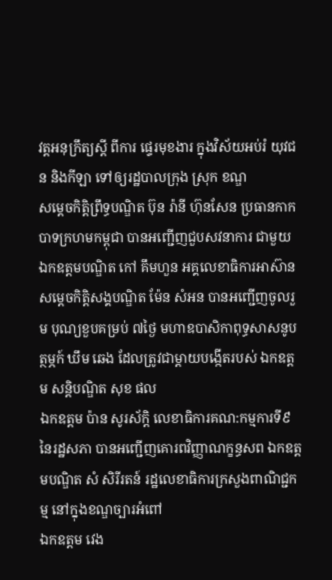វត្តអនុក្រឹត្យស្តី ពីការ ផ្ទេរមុខងារ ក្នុងវិស័យអប់រំ យុវជន និងកីឡា ទៅឲ្យរដ្ឋបាលក្រុង ស្រុក ខណ្ឌ
សម្តេចកិត្តិព្រឹទ្ធបណ្ឌិត ប៊ុន រ៉ានី ហ៊ុនសែន ប្រធានកាកបាទក្រហមកម្ពុជា បានអញ្ជើញជួបសវនាការ ជាមួយ ឯកឧត្តមបណ្ឌិត កៅ គឹមហួន អគ្គលេខាធិការអាស៊ាន
សម្តេចកិត្តិសង្គបណ្ឌិត ម៉ែន សំអន បានអញ្ជើញចូលរួម បុណ្យខួបគម្រប់ ៧ថ្ងៃ មហាឧបាសិកាពុទ្ធសាសនូបត្ថម្ភក៍ ឃឹម ឆេង ដែលត្រូវជាម្ដាយបង្កើតរបស់ ឯកឧត្តម សន្ដិបណ្ឌិត សុខ ផល
ឯកឧត្តម ប៉ាន សូរស័ក្តិ លេខាធិការគណ:កម្មការទី៩ នៃរដ្ឋសភា បានអញ្ជើញគោរពវិញ្ញាណក្ខន្ធសព ឯកឧត្តមបណ្ឌិត សំ សិរីរតន៍ រដ្ឋលេខាធិការក្រសួងពាណិជ្ជកម្ម នៅក្នុងខណ្ឌច្បារអំពៅ
ឯកឧត្តម វេង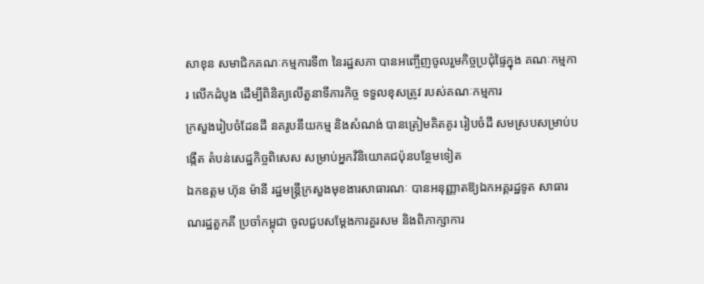សាខុន សមាជិកគណៈកម្មការទី៣ នៃរដ្ឋសភា បានអញ្ចើញចូលរួមកិច្ចប្រជុំផ្ទៃក្នុង គណៈកម្មការ លើកដំបូង ដើម្បីពិនិត្យលើតួនាទីភារកិច្ច ទទួលខុសត្រូវ របស់គណៈកម្មការ
ក្រសួងរៀបចំដែនដី នគរូបនីយកម្ម និងសំណង់ បានត្រៀមគិតគូរ រៀបចំដី សមស្របសម្រាប់បង្កើត តំបន់សេដ្ឋកិច្ចពិសេស សម្រាប់អ្នកវិនិយោគជប៉ុនបន្ថែមទៀត
ឯកឧត្តម ហ៊ុន ម៉ានី រដ្ឋមន្ត្រីក្រសួងមុខងារសាធារណៈ បានអនុញ្ញាតឱ្យឯកអគ្គរដ្ឋទូត សាធារណរដ្ឋតួកគី ប្រចាំកម្ពុជា ចូលជួបសម្ដែងការគួរសម និងពិភាក្សាការ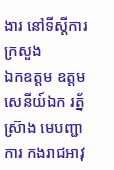ងារ នៅទីស្តីការក្រសួង
ឯកឧត្តម ឧត្តមសេនីយ៍ឯក រត្ន័ ស៊្រាង មេបញ្ជាការ កងរាជអាវុ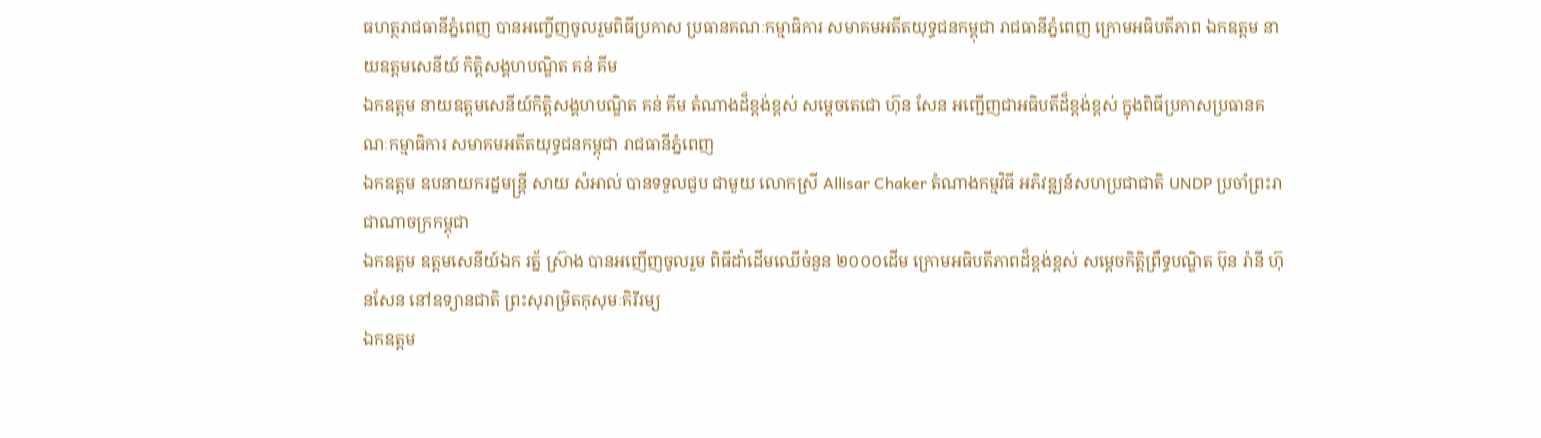ធហត្ថរាជធានីភ្នំពេញ បានអញ្ចើញចូលរួមពិធីប្រកាស ប្រធានគណៈកម្មាធិការ សមាគមអតីតយុទ្ធជនកម្ពុជា រាជធានីភ្នំពេញ ក្រោមអធិបតីភាព ឯកឧត្តម នាយឧត្តមសេនីយ៍ កិត្តិសង្គហបណ្ឌិត គន់ គីម
ឯកឧត្តម នាយឧត្តមសេនីយ៍កិត្តិសង្គហបណ្ឌិត គន់ គីម តំណាងដ៏ខ្ពង់ខ្ពស់ សម្តេចតេជោ ហ៊ុន សែន អញ្ជើញជាអធិបតីដ៏ខ្ពង់ខ្ពស់ ក្នុងពិធីប្រកាសប្រធានគណៈកម្មាធិការ សមាគមអតីតយុទ្ធជនកម្ពុជា រាជធានីភ្នំពេញ
ឯកឧត្តម ឧបនាយករដ្នមន្ត្រី សាយ សំអាល់ បានទទួលជួប ជាមួយ លោកស្រី Allisar Chaker តំណាងកម្មវិធី អភិវឌ្ឍន៍សហប្រជាជាតិ UNDP ប្រចាំព្រះរាជាណាចក្រកម្ពុជា
ឯកឧត្តម ឧត្តមសេនីយ៍ឯក រត្ន័ ស៊្រាង បានអញើញចូលរួម ពិធីដាំដើមឈើចំនួន ២០០០ដើម ក្រោមអធិបតីភាពដ៏ខ្ពង់ខ្ពស់ សម្ដេចកិត្តិព្រឹទ្ធបណ្ឌិត ប៊ុន រ៉ានី ហ៊ុនសែន នៅឧទ្យានជាតិ ព្រះសុរាម្រិតកុសុមៈគិរីរម្យ
ឯកឧត្តម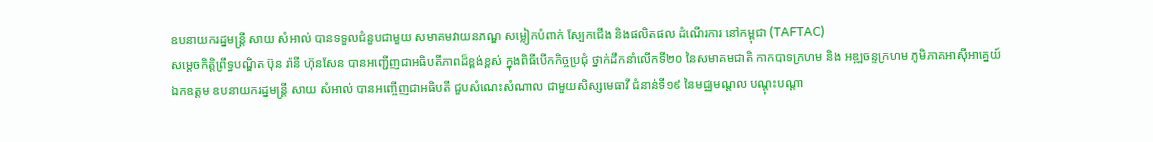ឧបនាយករដ្នមន្ត្រី សាយ សំអាល់ បានទទួលជំនួបជាមួយ សមាគមវាយនភណ្ឌ សម្លៀកបំពាក់ ស្បែកជេីង និងផលិតផល ដំណេីរការ នៅកម្ពុជា (TAFTAC)
សម្តេចកិត្តិព្រឹទ្ធបណ្ឌិត ប៊ុន រ៉ានី ហ៊ុនសែន បានអញ្ជើញជាអធិបតីភាពដ៏ខ្ពង់ខ្ពស់ ក្នុងពិធីបើកកិច្ចប្រជុំ ថ្នាក់ដឹកនាំលើកទី២០ នៃសមាគមជាតិ កាកបាទក្រហម និង អឌ្ឍចន្ទក្រហម ភូមិភាគអាស៊ីអាគ្នេយ៍
ឯកឧត្តម ឧបនាយករដ្នមន្ត្រី សាយ សំអាល់ បានអញ្ចើញជាអធិបតី ជួបសំណេះសំណាល ជាមួយសិស្សមេធាវី ជំនាន់ទី១៩ នៃមជ្ឈមណ្ដល បណ្តុះបណ្តា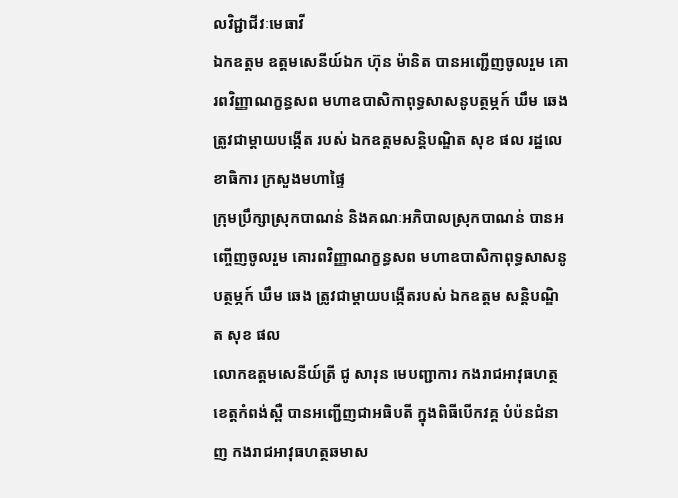លវិជ្ជាជីវៈមេធាវី
ឯកឧត្តម ឧត្តមសេនីយ៍ឯក ហ៊ុន ម៉ានិត បានអញ្ជើញចូលរួម គោរពវិញ្ញាណក្ខន្ធសព មហាឧបាសិកាពុទ្ធសាសនូបត្ថម្ភក៍ ឃឹម ឆេង ត្រូវជាម្តាយបង្កើត របស់ ឯកឧត្តមសន្តិបណ្ឌិត សុខ ផល រដ្ឋលេខាធិការ ក្រសួងមហាផ្ទៃ
ក្រុមប្រឹក្សាស្រុកបាណន់ និងគណៈអភិបាលស្រុកបាណន់ បានអញ្ចើញចូលរួម គោរពវិញ្ញាណក្ខន្ធសព មហាឧបាសិកាពុទ្ធសាសនូបត្ថម្ភក៍ ឃឹម ឆេង ត្រូវជាម្តាយបង្កើតរបស់ ឯកឧត្តម សន្តិបណ្ឌិត សុខ ផល
លោកឧត្តមសេនីយ៍ត្រី ជូ សារុន មេបញ្ជាការ កងរាជអាវុធហត្ថខេត្តកំពង់ស្ពឺ បានអញ្ជើញជាអធិបតី ក្នុងពិធីបើកវគ្គ បំប៉នជំនាញ កងរាជអាវុធហត្ថឆមាស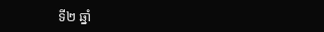ទី២ ឆ្នាំ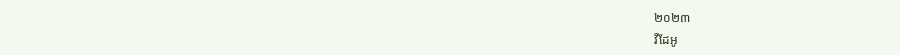២០២៣
វីដែអូ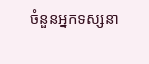ចំនួនអ្នកទស្សនា